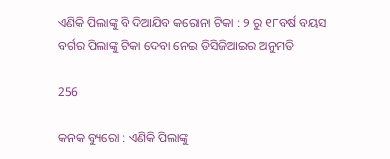ଏଣିକି ପିଲାଙ୍କୁ ବି ଦିଆଯିବ କରୋନା ଟିକା : ୨ ରୁ ୧୮ବର୍ଷ ବୟସ ବର୍ଗର ପିଲାଙ୍କୁ ଟିକା ଦେବା ନେଇ ଡିସିଜିଆଇର ଅନୁମତି

256

କନକ ବ୍ୟୁରୋ : ଏଣିକି ପିଲାଙ୍କୁ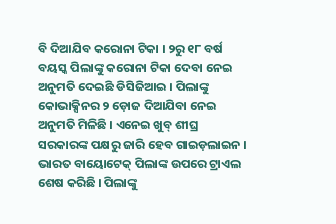ବି ଦିଆଯିବ କରୋନା ଟିକା । ୨ରୁ ୧୮ ବର୍ଷ ବୟସ୍କ ପିଲାଙ୍କୁ କରୋନା ଟିକା ଦେବା ନେଇ ଅନୁମତି ଦେଇଛି ଡିସିଜିଆଇ । ପିଲାଙ୍କୁ କୋଭାକ୍ସିନର ୨ ଡ଼ୋଜ ଦିଆଯିବା ନେଇ ଅନୁମତି ମିଳିଛି । ଏନେଇ ଖୁବ୍ ଶୀଘ୍ର ସରକାରଙ୍କ ପକ୍ଷରୁ ଜାରି ହେବ ଗାଇଡ଼ଲାଇନ । ଭାରତ ବାୟୋଟେକ୍ ପିଲାଙ୍କ ଉପରେ ଟ୍ରାଏଲ ଶେଷ କରିଛି । ପିଲାଙ୍କୁ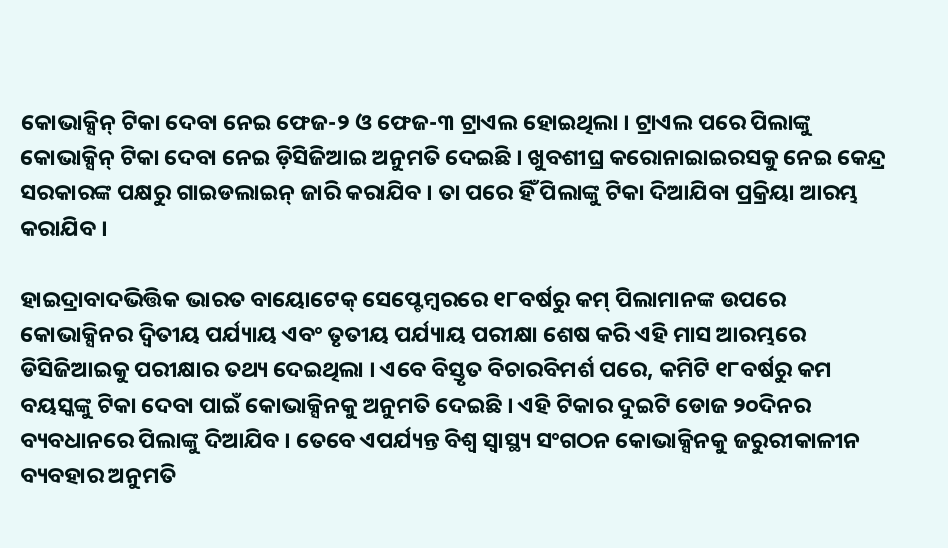କୋଭାକ୍ସିନ୍ ଟିକା ଦେବା ନେଇ ଫେଜ-୨ ଓ ଫେଜ-୩ ଟ୍ରାଏଲ ହୋଇଥିଲା । ଟ୍ରାଏଲ ପରେ ପିଲାଙ୍କୁ କୋଭାକ୍ସିନ୍ ଟିକା ଦେବା ନେଇ ଡ଼ିସିଜିଆଇ ଅନୁମତି ଦେଇଛି । ଖୁବଶୀଘ୍ର କରୋନାଇାଇରସକୁ ନେଇ କେନ୍ଦ୍ର ସରକାରଙ୍କ ପକ୍ଷରୁ ଗାଇଡଲାଇନ୍ ଜାରି କରାଯିବ । ତା ପରେ ହିଁ ପିଲାଙ୍କୁ ଟିକା ଦିଆଯିବା ପ୍ରକ୍ରିୟା ଆରମ୍ଭ କରାଯିବ ।

ହାଇଦ୍ରାବାଦଭିତ୍ତିକ ଭାରତ ବାୟୋଟେକ୍ ସେପ୍ଟେମ୍ବରରେ ୧୮ବର୍ଷରୁ କମ୍ ପିଲାମାନଙ୍କ ଉପରେ କୋଭାକ୍ସିନର ଦ୍ୱିତୀୟ ପର୍ଯ୍ୟାୟ ଏବଂ ତୃତୀୟ ପର୍ଯ୍ୟାୟ ପରୀକ୍ଷା ଶେଷ କରି ଏହି ମାସ ଆରମ୍ଭରେ ଡିସିଜିଆଇକୁ ପରୀକ୍ଷାର ତଥ୍ୟ ଦେଇଥିଲା । ଏବେ ବିସ୍ତୃତ ବିଚାରବିମର୍ଶ ପରେ, କମିଟି ୧୮ବର୍ଷରୁ କମ ବୟସ୍କଙ୍କୁ ଟିକା ଦେବା ପାଇଁ କୋଭାକ୍ସିନକୁ ଅନୁମତି ଦେଇଛି । ଏହି ଟିକାର ଦୁଇଟି ଡୋଜ ୨୦ଦିନର ବ୍ୟବଧାନରେ ପିଲାଙ୍କୁ ଦିଆଯିବ । ତେବେ ଏପର୍ଯ୍ୟନ୍ତ ବିଶ୍ବ ସ୍ବାସ୍ଥ୍ୟ ସଂଗଠନ କୋଭାକ୍ସିନକୁ ଜରୁରୀକାଳୀନ ବ୍ୟବହାର ଅନୁମତି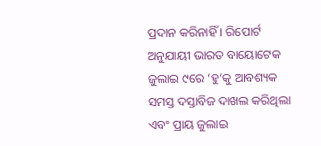ପ୍ରଦାନ କରିନାହିଁ । ରିପୋର୍ଟ ଅନୁଯାୟୀ ଭାରତ ବାୟୋଟେକ ଜୁଲାଇ ୯ରେ ‘ହୁ’କୁ ଆବଶ୍ୟକ ସମସ୍ତ ଦସ୍ତାବିଜ ଦାଖଲ କରିଥିଲା ଏବଂ ପ୍ରାୟ ଜୁଲାଇ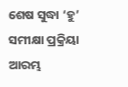ଶେଷ ସୁଦ୍ଧା ‘ହୁ’ ସମୀକ୍ଷା ପ୍ରକ୍ରିୟା ଆରମ୍ଭ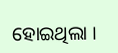ହୋଇଥିଲା ।